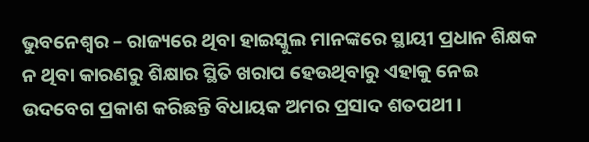ଭୁବନେଶ୍ୱର – ରାଜ୍ୟରେ ଥିବା ହାଇସ୍କୁଲ ମାନଙ୍କରେ ସ୍ଥାୟୀ ପ୍ରଧାନ ଶିକ୍ଷକ ନ ଥିବା କାରଣରୁ ଶିକ୍ଷାର ସ୍ଥିତି ଖରାପ ହେଉଥିବାରୁ ଏହାକୁ ନେଇ ଉଦବେଗ ପ୍ରକାଶ କରିଛନ୍ତି ବିଧାୟକ ଅମର ପ୍ରସାଦ ଶତପଥୀ ।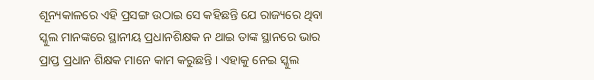ଶୂନ୍ୟକାଳରେ ଏହି ପ୍ରସଙ୍ଗ ଉଠାଇ ସେ କହିଛନ୍ତି ଯେ ରାଜ୍ୟରେ ଥିବା ସ୍କୁଲ ମାନଙ୍କରେ ସ୍ଥାନୀୟ ପ୍ରଧାନଶିକ୍ଷକ ନ ଥାଇ ତାଙ୍କ ସ୍ଥାନରେ ଭାର ପ୍ରାପ୍ତ ପ୍ରଧାନ ଶିକ୍ଷକ ମାନେ କାମ କରୁଛନ୍ତି । ଏହାକୁ ନେଇ ସ୍କୁଲ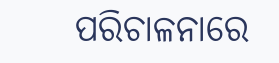ପରିଚାଳନାରେ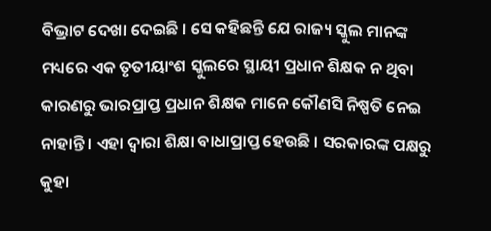ବିଭ୍ରାଟ ଦେଖା ଦେଇଛି । ସେ କହିଛନ୍ତି ଯେ ରାଜ୍ୟ ସ୍କୁଲ ମାନଙ୍କ ମଧ୍ୟରେ ଏକ ତୃତୀୟାଂଶ ସ୍କୁଲରେ ସ୍ଥାୟୀ ପ୍ରଧାନ ଶିକ୍ଷକ ନ ଥିବା କାରଣରୁ ଭାରପ୍ରାପ୍ତ ପ୍ରଧାନ ଶିକ୍ଷକ ମାନେ କୌଣସି ନିଷ୍ପତି ନେଇ ନାହାନ୍ତି । ଏହା ଦ୍ୱାରା ଶିକ୍ଷା ବାଧାପ୍ରାପ୍ତ ହେଉଛି । ସରକାରଙ୍କ ପକ୍ଷରୁ କୁହା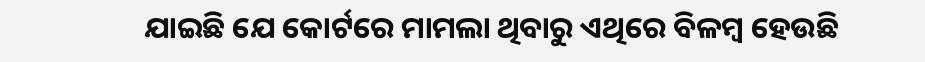ଯାଇଛି ଯେ କୋର୍ଟରେ ମାମଲା ଥିବାରୁ ଏଥିରେ ବିଳମ୍ବ ହେଉଛି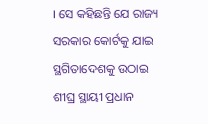। ସେ କହିଛନ୍ତି ଯେ ରାଜ୍ୟ ସରକାର କୋର୍ଟକୁ ଯାଇ ସ୍ଥଗିତାଦେଶକୁ ଉଠାଇ ଶୀଘ୍ର ସ୍ଥାୟୀ ପ୍ରଧାନ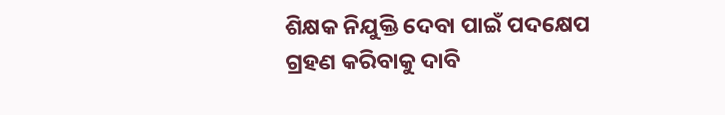ଶିକ୍ଷକ ନିଯୁକ୍ତି ଦେବା ପାଇଁ ପଦକ୍ଷେପ ଗ୍ରହଣ କରିବାକୁ ଦାବି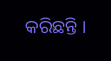କରିଛନ୍ତି ।